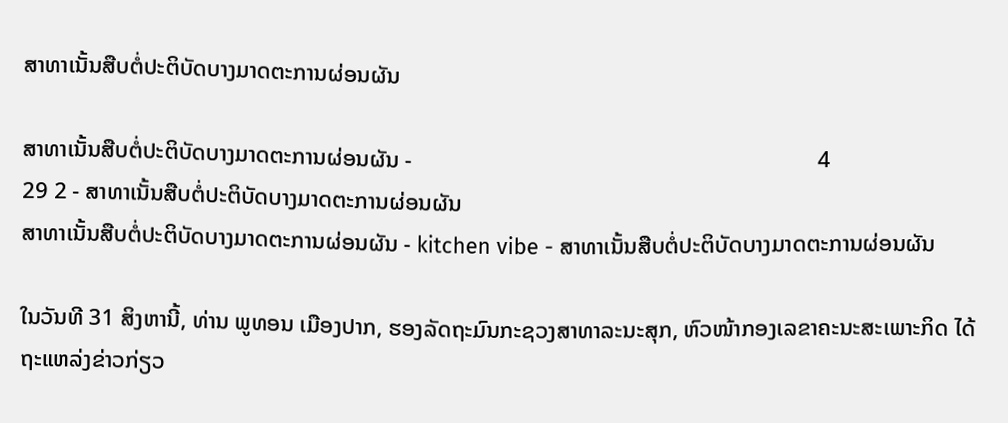ສາທາເນັ້ນສືບຕໍ່ປະຕິບັດບາງມາດຕະການຜ່ອນຜັນ

ສາທາເນັ້ນສືບຕໍ່ປະຕິບັດບາງມາດຕະການຜ່ອນຜັນ -                                                                       4                                               29 2 - ສາທາເນັ້ນສືບຕໍ່ປະຕິບັດບາງມາດຕະການຜ່ອນຜັນ
ສາທາເນັ້ນສືບຕໍ່ປະຕິບັດບາງມາດຕະການຜ່ອນຜັນ - kitchen vibe - ສາທາເນັ້ນສືບຕໍ່ປະຕິບັດບາງມາດຕະການຜ່ອນຜັນ

ໃນວັນທີ 31 ສິງຫານີ້, ທ່ານ ພູທອນ ເມືອງປາກ, ຮອງລັດຖະມົນກະຊວງສາທາລະນະສຸກ, ຫົວໜ້າກອງເລຂາຄະນະສະເພາະກິດ ໄດ້ຖະແຫລ່ງຂ່າວກ່ຽວ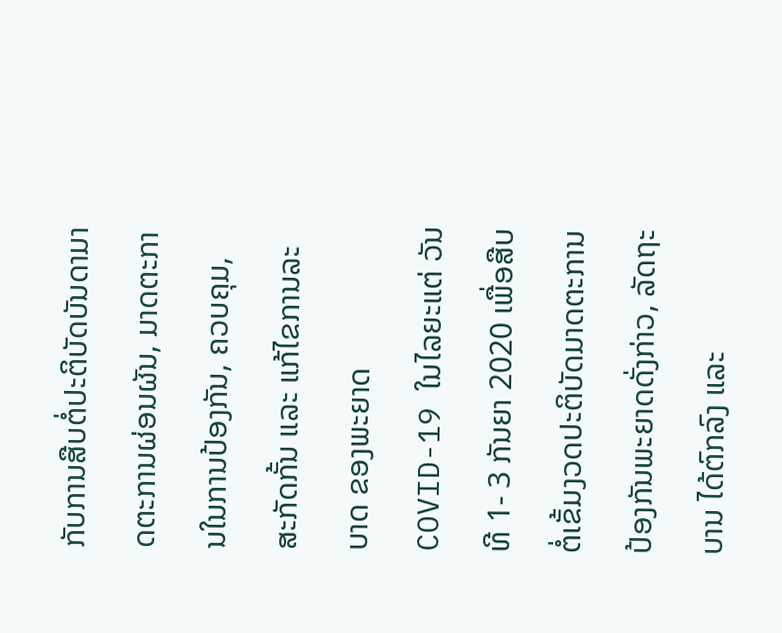ກັບການສືບຕໍ່ປະຕິບັດບັນດາມາດຕະການຜ່ອນຜັນ, ມາດຕະການໃນການປ້ອງກັນ, ຄວບຄຸມ, ສະກັດກັ້ນ ແລະ ແກ້ໄຂການລະບາດ ຂອງພະຍາດ COVID-19 ໃນໄລຍະແຕ່ ວັນທີ 1- 3 ກັນຍາ 2020 ເພື່ອສືບຕໍ່ເຂັ້ມງວດປະຕິບັດມາດຕະການປ້ອງກັນພະຍາດດັ່ງກ່າວ, ລັດຖະບານ ໄດ້ຕົກລົງ ແລະ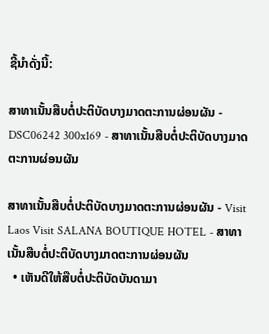ຊີ້ນໍາດັ່ງນີ້:

ສາທາເນັ້ນສືບຕໍ່ປະຕິບັດບາງມາດຕະການຜ່ອນຜັນ - DSC06242 300x169 - ສາທາເນັ້ນສືບຕໍ່ປະຕິບັດບາງມາດຕະການຜ່ອນຜັນ

ສາທາເນັ້ນສືບຕໍ່ປະຕິບັດບາງມາດຕະການຜ່ອນຜັນ - Visit Laos Visit SALANA BOUTIQUE HOTEL - ສາທາເນັ້ນສືບຕໍ່ປະຕິບັດບາງມາດຕະການຜ່ອນຜັນ
  • ເຫັນດີໃຫ້ສືບຕໍ່ປະຕິບັດບັນດາມາ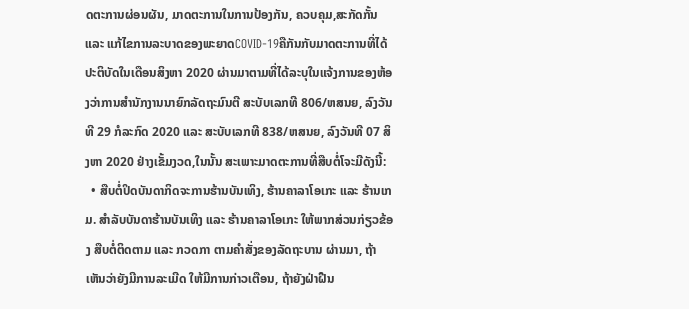ດຕະການຜ່ອນຜັນ, ມາດຕະການໃນການປ້ອງກັນ, ຄວບຄຸມ,ສະກັດກັ້ນ ແລະ ແກ້ໄຂການລະບາດຂອງພະຍາດCOVID-19ຄືກັນກັບມາດຕະການທີ່ໄດ້ປະຕິບັດໃນເດືອນສິງຫາ 2020 ຜ່ານມາຕາມທີ່ໄດ້ລະບຸໃນແຈ້ງການຂອງຫ້ອງວ່າການສຳນັກງານນາຍົກລັດຖະມົນຕີ ສະບັບເລກທີ 806/ຫສນຍ, ລົງວັນທີ 29 ກໍລະກົດ 2020 ແລະ ສະບັບເລກທີ 838/ຫສນຍ, ລົງວັນທີ 07 ສິງຫາ 2020 ຢ່າງເຂັ້ມງວດ,ໃນນັ້ນ ສະເພາະມາດຕະການທີ່ສືບຕໍ່ໂຈະມີດັງນີ້:
  • ສືບຕໍ່ປິດບັນດາກິດຈະການຮ້ານບັນເທິງ, ຮ້ານຄາລາໂອເກະ ແລະ ຮ້ານເກມ. ສຳລັບບັນດາຮ້ານບັນເທິງ ແລະ ຮ້ານຄາລາໂອເກະ ໃຫ້ພາກສ່ວນກ່ຽວຂ້ອງ ສືບຕໍ່ຕິດຕາມ ແລະ ກວດກາ ຕາມຄຳສັ່ງຂອງລັດຖະບານ ຜ່ານມາ, ຖ້າເຫັນວ່າຍັງມີການລະເມີດ ໃຫ້ມີການກ່າວເຕືອນ, ຖ້າຍັງຝ່າຝືນ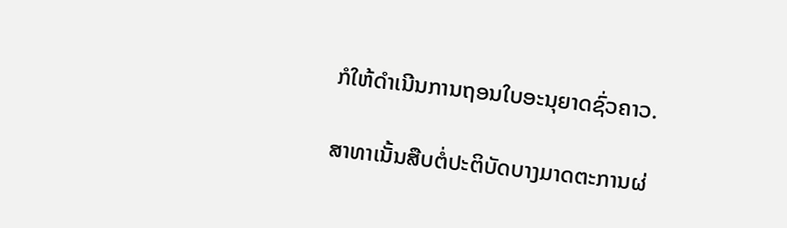ກໍໃຫ້ດຳເນີນການຖອນໃບອະນຸຍາດຊົ່ວຄາວ.

ສາທາເນັ້ນສືບຕໍ່ປະຕິບັດບາງມາດຕະການຜ່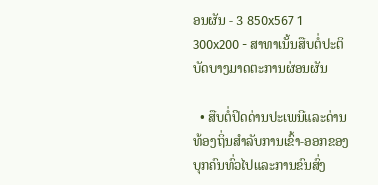ອນຜັນ - 3 850x567 1 300x200 - ສາທາເນັ້ນສືບຕໍ່ປະຕິບັດບາງມາດຕະການຜ່ອນຜັນ

  • ສືບຕໍ່ປິດດ່ານປະເພນີແລະດ່ານທ້ອງຖິ່ນສຳລັບການເຂົ້າ-ອອກຂອງບຸກຄົນທົ່ວໄປແລະການຂົນສົ່ງ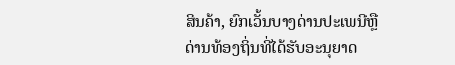ສິນຄ້າ, ຍົກເວັ້ນບາງດ່ານປະເພນີຫຼືດ່ານທ້ອງຖິ່ນທີ່ໄດ້ຮັບອະນຸຍາດ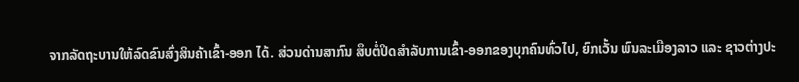ຈາກລັດຖະບານໃຫ້ລົດຂົນສົ່ງສິນຄ້າເຂົ້າ-ອອກ ໄດ້. ສ່ວນດ່ານສາກົນ ສຶບຕໍ່ປິດສຳລັບການເຂົ້າ-ອອກຂອງບຸກຄົນທົ່ວໄປ, ຍົກເວັ້ນ ພົນລະເມືອງລາວ ແລະ ຊາວຕ່າງປະ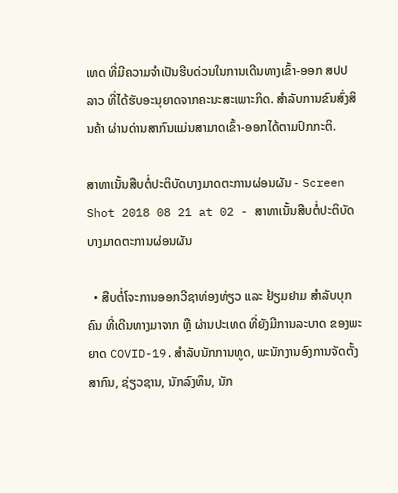ເທດ ທີ່ມີຄວາມຈຳເປັນຮີບດ່ວນໃນການເດີນທາງເຂົ້າ-ອອກ ສປປ ລາວ ທີ່ໄດ້ຮັບອະນຸຍາດຈາກຄະນະສະເພາະກິດ. ສຳລັບການຂົນສົ່ງສິນຄ້າ ຜ່ານດ່ານສາກົນແມ່ນສາມາດເຂົ້າ-ອອກໄດ້ຕາມປົກກະຕິ.

ສາທາເນັ້ນສືບຕໍ່ປະຕິບັດບາງມາດຕະການຜ່ອນຜັນ - Screen Shot 2018 08 21 at 02 - ສາທາເນັ້ນສືບຕໍ່ປະຕິບັດບາງມາດຕະການຜ່ອນຜັນ

  • ສືບຕໍ່ໂຈະການອອກວີຊາທ່ອງທ່ຽວ ແລະ ຢ້ຽມຢາມ ສຳລັບບຸກຄົນ ທີ່ເດີນທາງມາຈາກ ຫຼື ຜ່ານປະເທດ ທີ່ຍັງມີການລະບາດ ຂອງພະຍາດ COVID-19.ສຳລັບນັກການທູດ, ພະນັກງານອົງການຈັດຕັ້ງສາກົນ, ຊ່ຽວຊານ, ນັກລົງທຶນ, ນັກ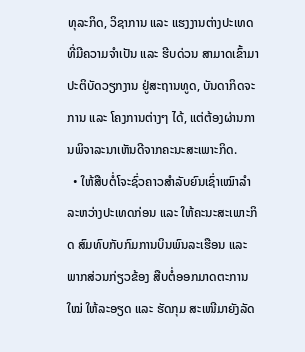ທຸລະກິດ, ວິຊາການ ແລະ ແຮງງານຕ່າງປະເທດ ທີ່ມີຄວາມຈໍາເປັນ ແລະ ຮີບດ່ວນ ສາມາດເຂົ້າມາປະຕິບັດວຽກງານ ຢູ່ສະຖານທູດ, ບັນດາກິດຈະການ ແລະ ໂຄງການຕ່າງໆ ໄດ້, ແຕ່ຕ້ອງຜ່ານການພິຈາລະນາເຫັນດີຈາກຄະນະສະເພາະກິດ.
  • ໃຫ້ສືບຕໍ່ໂຈະຊົ່ວຄາວສຳລັບຍົນເຊົ່າເໝົາລຳລະຫວ່າງປະເທດກ່ອນ ແລະ ໃຫ້ຄະນະສະເພາະກິດ ສົມທົບກັບກົມການບິນພົນລະເຮືອນ ແລະ ພາກສ່ວນກ່ຽວຂ້ອງ ສືບຕໍ່ອອກມາດຕະການໃໝ່ ໃຫ້ລະອຽດ ແລະ ຮັດກຸມ ສະເໜີມາຍັງລັດ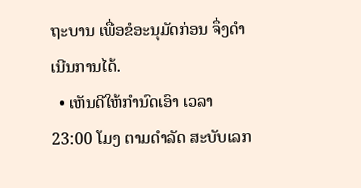ຖະບານ ເພື່ອຂໍອະນຸມັດກ່ອນ ຈຶ່ງດຳເນີນການໄດ້.
  • ເຫັນດີໃຫ້ກຳນົດເອົາ ເວລາ 23:00 ໂມງ ຕາມດຳລັດ ສະບັບເລກ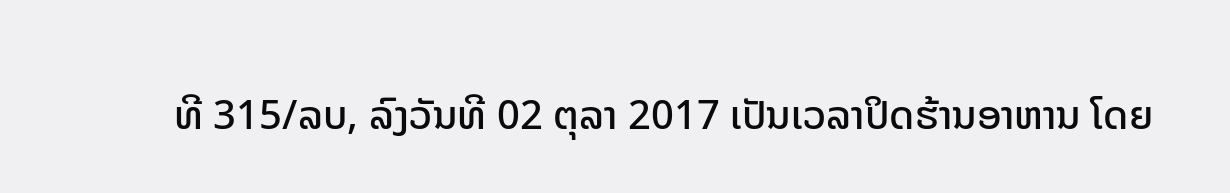ທີ 315/ລບ, ລົງວັນທີ 02 ຕຸລາ 2017 ເປັນເວລາປິດຮ້ານອາຫານ ໂດຍ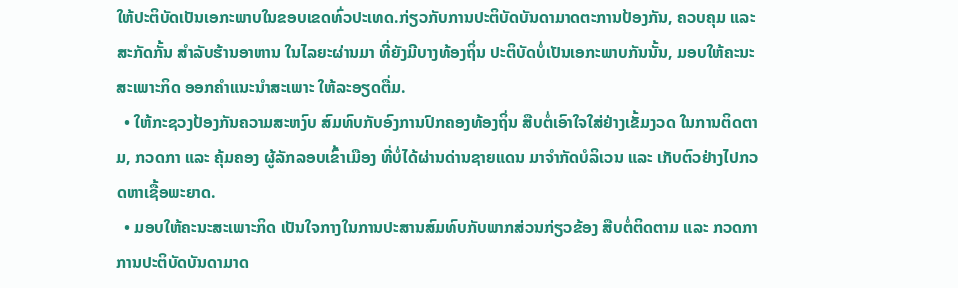ໃຫ້ປະຕິບັດເປັນເອກະພາບໃນຂອບເຂດທົ່ວປະເທດ.ກ່ຽວກັບການປະຕິບັດບັນດາມາດຕະການປ້ອງກັນ, ຄວບຄຸມ ແລະ ສະກັດກັ້ນ ສຳລັບຮ້ານອາຫານ ໃນໄລຍະຜ່ານມາ ທີ່ຍັງມີບາງທ້ອງຖິ່ນ ປະຕິບັດບໍ່ເປັນເອກະພາບກັນນັ້ນ, ມອບໃຫ້ຄະນະສະເພາະກິດ ອອກຄຳແນະນຳສະເພາະ ໃຫ້ລະອຽດຕື່ມ.
  • ໃຫ້ກະຊວງປ້ອງກັນຄວາມສະຫງົບ ສົມທົບກັບອົງການປົກຄອງທ້ອງຖິ່ນ ສືບຕໍ່ເອົາໃຈໃສ່ຢ່າງເຂັ້ມງວດ ໃນການຕິດຕາມ, ກວດກາ ແລະ ຄຸ້ມຄອງ ຜູ້ລັກລອບເຂົ້າເມືອງ ທີ່ບໍ່ໄດ້ຜ່ານດ່ານຊາຍແດນ ມາຈຳກັດບໍລິເວນ ແລະ ເກັບຕົວຢ່າງໄປກວດຫາເຊື້ອພະຍາດ.
  • ມອບໃຫ້ຄະນະສະເພາະກິດ ເປັນໃຈກາງໃນການປະສານສົມທົບກັບພາກສ່ວນກ່ຽວຂ້ອງ ສືບຕໍ່ຕິດຕາມ ແລະ ກວດກາການປະຕິບັດບັນດາມາດ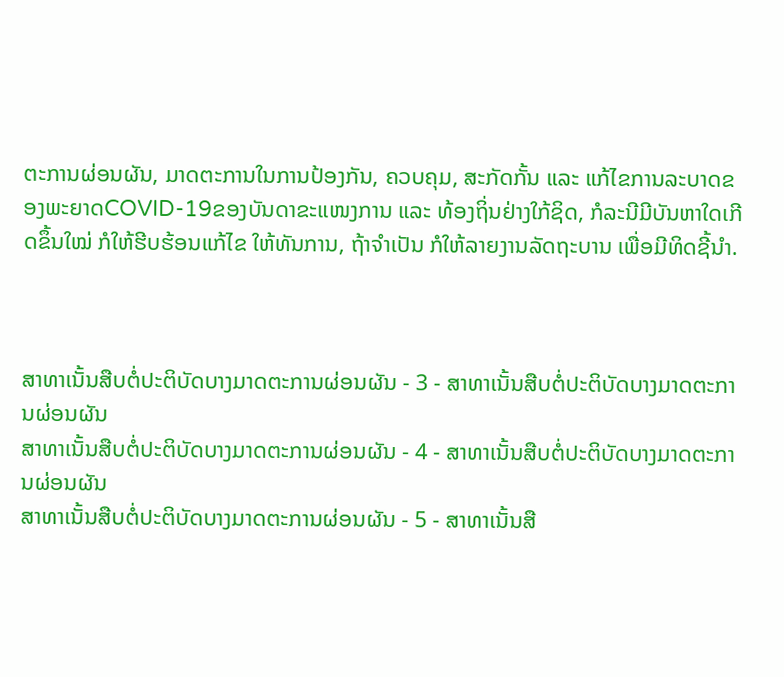ຕະການຜ່ອນຜັນ, ມາດຕະການໃນການປ້ອງກັນ, ຄວບຄຸມ, ສະກັດກັ້ນ ແລະ ແກ້ໄຂການລະບາດຂອງພະຍາດCOVID-19ຂອງບັນດາຂະແໜງການ ແລະ ທ້ອງຖິ່ນຢ່າງໃກ້ຊິດ, ກໍລະນີມີບັນຫາໃດເກີດຂຶ້ນໃໝ່ ກໍໃຫ້ຮີບຮ້ອນແກ້ໄຂ ໃຫ້ທັນການ, ຖ້າຈຳເປັນ ກໍໃຫ້ລາຍງານລັດຖະບານ ເພື່ອມີທິດຊີ້ນຳ.



ສາທາເນັ້ນສືບຕໍ່ປະຕິບັດບາງມາດຕະການຜ່ອນຜັນ - 3 - ສາທາເນັ້ນສືບຕໍ່ປະຕິບັດບາງມາດຕະການຜ່ອນຜັນ
ສາທາເນັ້ນສືບຕໍ່ປະຕິບັດບາງມາດຕະການຜ່ອນຜັນ - 4 - ສາທາເນັ້ນສືບຕໍ່ປະຕິບັດບາງມາດຕະການຜ່ອນຜັນ
ສາທາເນັ້ນສືບຕໍ່ປະຕິບັດບາງມາດຕະການຜ່ອນຜັນ - 5 - ສາທາເນັ້ນສື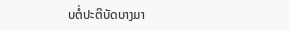ບຕໍ່ປະຕິບັດບາງມາ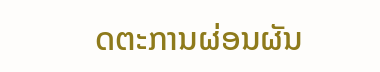ດຕະການຜ່ອນຜັນ